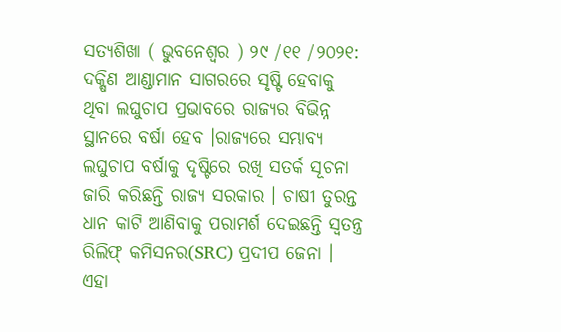ସତ୍ୟଶିଖା ( ଭୁବନେଶ୍ୱର ) ୨୯ /୧୧ /୨୦୨୧: ଦକ୍ଷିଣ ଆଣ୍ଡାମାନ ସାଗରରେ ସୃଷ୍ଟି ହେବାକୁ ଥିବା ଲଘୁଚାପ ପ୍ରଭାବରେ ରାଜ୍ୟର ବିଭିନ୍ନ ସ୍ଥାନରେ ବର୍ଷା ହେବ ।ରାଜ୍ୟରେ ସମ୍ଭାବ୍ୟ ଲଘୁଚାପ ବର୍ଷାକୁ ଦୃଷ୍ଟିରେ ରଖି ସତର୍କ ସୂଚନା ଜାରି କରିଛନ୍ତି ରାଜ୍ୟ ସରକାର । ଚାଷୀ ତୁରନ୍ତ ଧାନ କାଟି ଆଣିବାକୁ ପରାମର୍ଶ ଦେଇଛନ୍ତି ସ୍ବତନ୍ତ୍ର ରିଲିଫ୍ କମିସନର(SRC) ପ୍ରଦୀପ ଜେନା । ଏହା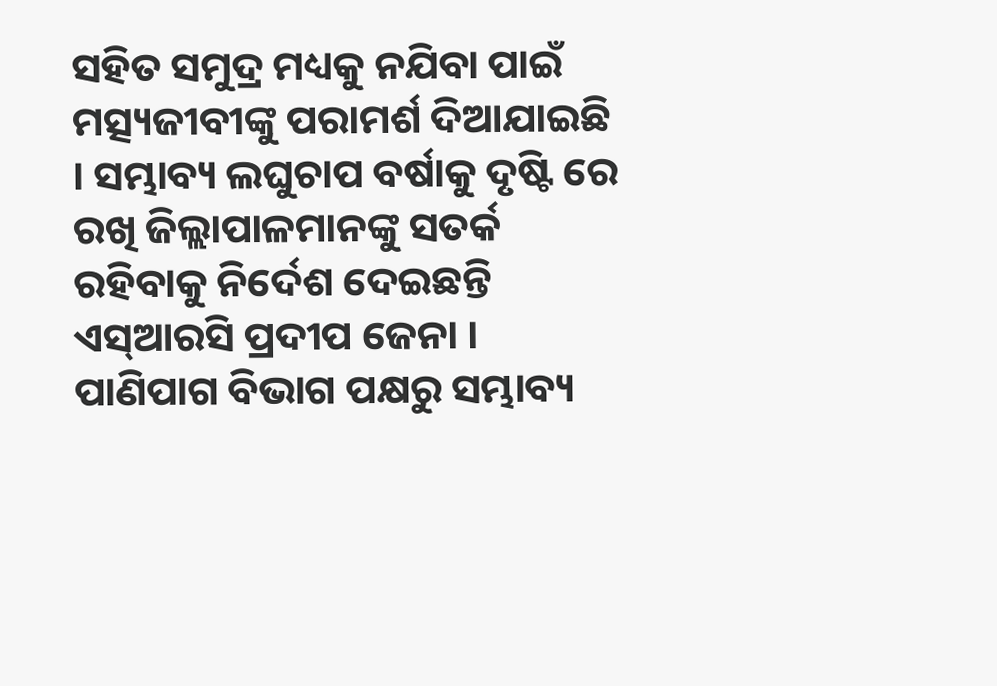ସହିତ ସମୁଦ୍ର ମଧ୍ୟକୁ ନଯିବା ପାଇଁ ମତ୍ସ୍ୟଜୀବୀଙ୍କୁ ପରାମର୍ଶ ଦିଆଯାଇଛି । ସମ୍ଭାବ୍ୟ ଲଘୁଚାପ ବର୍ଷାକୁ ଦୃଷ୍ଟି ରେ ରଖି ଜିଲ୍ଲାପାଳମାନଙ୍କୁ ସତର୍କ ରହିବାକୁ ନିର୍ଦେଶ ଦେଇଛନ୍ତି ଏସ୍ଆରସି ପ୍ରଦୀପ ଜେନା ।
ପାଣିପାଗ ବିଭାଗ ପକ୍ଷରୁ ସମ୍ଭାବ୍ୟ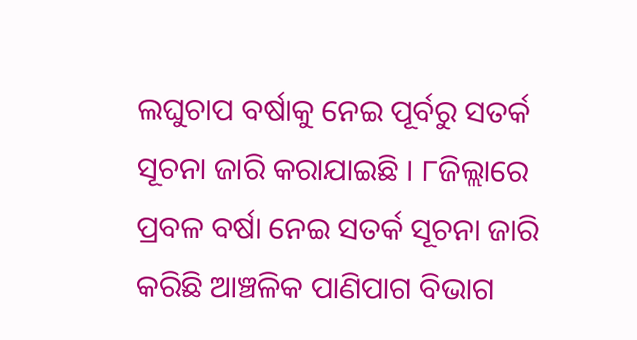ଲଘୁଚାପ ବର୍ଷାକୁ ନେଇ ପୂର୍ବରୁ ସତର୍କ ସୂଚନା ଜାରି କରାଯାଇଛି । ୮ଜିଲ୍ଲାରେ ପ୍ରବଳ ବର୍ଷା ନେଇ ସତର୍କ ସୂଚନା ଜାରି କରିଛି ଆଞ୍ଚଳିକ ପାଣିପାଗ ବିଭାଗ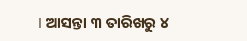। ଆସନ୍ତା ୩ ତାରିଖରୁ ୪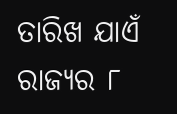ତାରିଖ ଯାଏଁ ରାଜ୍ୟର ୮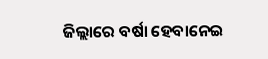ଜିଲ୍ଲାରେ ବର୍ଷା ହେବାନେଇ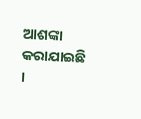ଆଶଙ୍କା କରାଯାଇଛି ।